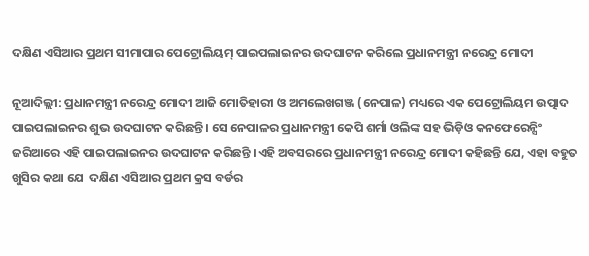ଦକ୍ଷିଣ ଏସିଆର ପ୍ରଥମ ସୀମାପାର ପେଟ୍ରୋଲିୟମ୍‌ ପାଇପଲାଇନର ଉଦଘାଟନ କରିଲେ ପ୍ରଧାନମନ୍ତ୍ରୀ ନରେନ୍ଦ୍ର ମୋଦୀ

ନୂଆଦିଲ୍ଲୀ: ପ୍ରଧାନମନ୍ତ୍ରୀ ନରେନ୍ଦ୍ର ମୋଦୀ ଆଜି ମୋତିହାରୀ ଓ ଅମଲେଖଗଞ୍ଜ (ନେପାଳ) ମଧ୍ୟରେ ଏକ ପେଟ୍ରୋଲିୟମ ଉତ୍ପାଦ ପାଇପଲାଇନର ଶୁଭ ଉଦଘାଟନ କରିଛନ୍ତି । ସେ ନେପାଳର ପ୍ରଧାନମନ୍ତ୍ରୀ କେପି ଶର୍ମା ଓଲିଙ୍କ ସହ ଭିଡ଼ିଓ କନଫେରେନ୍ସିଂ ଜରିଆରେ ଏହି ପାଇପଲାଇନର ଉଦଘାଟନ କରିଛନ୍ତି ।ଏହି ଅବସରରେ ପ୍ରଧାନମନ୍ତ୍ରୀ ନରେନ୍ଦ୍ର ମୋଦୀ କହିଛନ୍ତି ଯେ, ଏହା ବହୁତ ଖୁସିର କଥା ଯେ  ଦକ୍ଷିଣ ଏସିଆର ପ୍ରଥମ କ୍ରସ ବର୍ଡର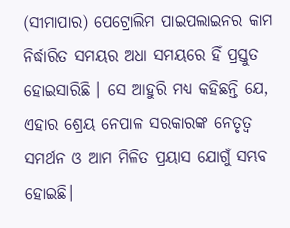(ସୀମାପାର) ପେଟ୍ରୋଲିମ ପାଇପଲାଇନର କାମ ନିର୍ଦ୍ଧାରିତ ସମୟର ଅଧା ସମୟରେ ହିଁ ପ୍ରସ୍ତୁତ ହୋଇସାରିଛି । ସେ ଆହୁରି ମଧ୍ୟ କହିଛନ୍ତି ଯେ, ଏହାର ଶ୍ରେୟ ନେପାଳ ସରକାରଙ୍କ ନେତୃତ୍ୱ ସମର୍ଥନ ଓ ଆମ ମିଳିତ ପ୍ରୟାସ ଯୋଗୁଁ ସମ୍ଭବ ହୋଇଛି।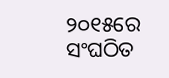୨୦୧୫ରେ  ସଂଘଠିତ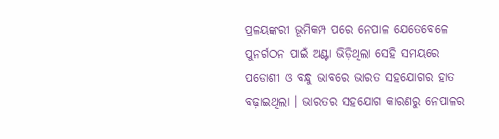ପ୍ରଳୟଙ୍କରୀ ଭୂମିକମ୍ପ ପରେ ନେପାଳ ଯେତେବେଳେ ପୁନର୍ଗଠନ ପାଇଁ ଅଣ୍ଟା ଭିଡ଼ିଥିଲା ସେହି ସମୟରେ ପଡୋଶୀ ଓ ବନ୍ଧୁ ଭାବରେ ଭାରତ ସହଯୋଗର ହାତ ବଢ଼ାଇଥିଲା । ଭାରତର ସହଯୋଗ କାରଣରୁ ନେପାଳର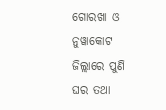ଗୋରଖା ଓ ନୁୱାକୋଟ ଜିଲ୍ଲାରେ ପୁଣି ଘର ତଥା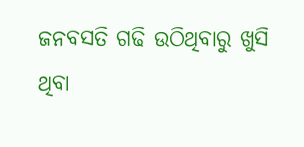ଜନବସତି ଗଢି ଉଠିଥିବାରୁ ଖୁସି ଥିବା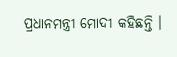ପ୍ରଧାନମନ୍ତ୍ରୀ ମୋଦୀ କହିଛନ୍ତି ।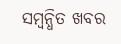ସମ୍ବନ୍ଧିତ ଖବର